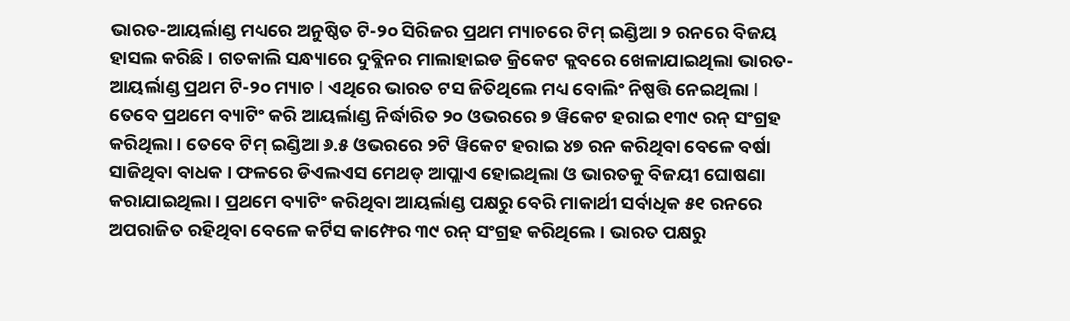ଭାରତ-ଆୟର୍ଲାଣ୍ଡ ମଧ୍ୟରେ ଅନୁଷ୍ଠିତ ଟି-୨୦ ସିରିଜର ପ୍ରଥମ ମ୍ୟାଚରେ ଟିମ୍ ଇଣ୍ଡିଆ ୨ ରନରେ ବିଜୟ ହାସଲ କରିଛି । ଗତକାଲି ସନ୍ଧ୍ୟାରେ ଦୁବ୍ଲିନର ମାଲାହାଇଡ କ୍ରିକେଟ କ୍ଲବରେ ଖେଳାଯାଇଥିଲା ଭାରତ-ଆୟର୍ଲାଣ୍ଡ ପ୍ରଥମ ଟି-୨୦ ମ୍ୟାଚ l ଏଥିରେ ଭାରତ ଟସ ଜିତିଥିଲେ ମଧ୍ୟ ବୋଲିଂ ନିଷ୍ପତ୍ତି ନେଇଥିଲା l ତେବେ ପ୍ରଥମେ ବ୍ୟାଟିଂ କରି ଆୟର୍ଲାଣ୍ଡ ନିର୍ଦ୍ଧାରିତ ୨୦ ଓଭରରେ ୭ ୱିକେଟ ହରାଇ ୧୩୯ ରନ୍ ସଂଗ୍ରହ କରିଥିଲା । ତେବେ ଟିମ୍ ଇଣ୍ଡିଆ ୬.୫ ଓଭରରେ ୨ଟି ୱିକେଟ ହରାଇ ୪୭ ରନ କରିଥିବା ବେଳେ ବର୍ଷା ସାଜିଥିବା ବାଧକ । ଫଳରେ ଡିଏଲଏସ ମେଥଡ୍ ଆପ୍ଲାଏ ହୋଇଥିଲା ଓ ଭାରତକୁ ବିଜୟୀ ଘୋଷଣା କରାଯାଇଥିଲା । ପ୍ରଥମେ ବ୍ୟାଟିଂ କରିଥିବା ଆୟର୍ଲାଣ୍ଡ ପକ୍ଷରୁ ବେରି ମାକାର୍ଥୀ ସର୍ବାଧିକ ୫୧ ରନରେ ଅପରାଜିତ ରହିଥିବା ବେଳେ କର୍ଟିସ କାମ୍ଫେର ୩୯ ରନ୍ ସଂଗ୍ରହ କରିଥିଲେ । ଭାରତ ପକ୍ଷରୁ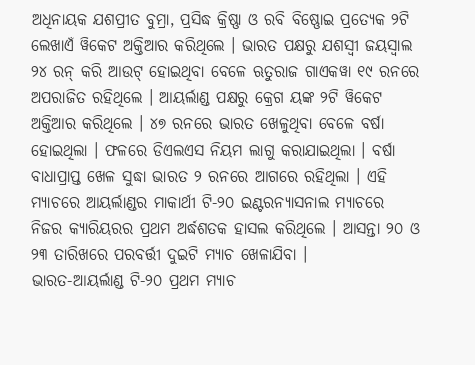ଅଧିନାୟକ ଯଶପ୍ରୀତ ବୁମ୍ରା, ପ୍ରସିଦ୍ଧ କ୍ରିଷ୍ଣା ଓ ରବି ବିଷ୍ଣୋଇ ପ୍ରତ୍ୟେକ ୨ଟି ଲେଖାଏଁ ୱିକେଟ ଅକ୍ତିଆର କରିଥିଲେ । ଭାରତ ପକ୍ଷରୁ ଯଶସ୍ୱୀ ଜୟସ୍ୱାଲ ୨୪ ରନ୍ କରି ଆଉଟ୍ ହୋଇଥିବା ବେଳେ ଋତୁରାଜ ଗାଏକୱା ୧୯ ରନରେ ଅପରାଜିତ ରହିଥିଲେ । ଆୟର୍ଲାଣ୍ଡ ପକ୍ଷରୁ କ୍ରେଗ ୟଙ୍କ ୨ଟି ୱିକେଟ ଅକ୍ତିଆର କରିଥିଲେ । ୪୭ ରନରେ ଭାରତ ଖେଳୁଥିବା ବେଳେ ବର୍ଷା ହୋଇଥିଲା । ଫଳରେ ଡିଏଲଏସ ନିୟମ ଲାଗୁ କରାଯାଇଥିଲା । ବର୍ଷା ବାଧାପ୍ରାପ୍ତ ଖେଳ ସୁଦ୍ଧା ଭାରତ ୨ ରନରେ ଆଗରେ ରହିଥିଲା । ଏହି ମ୍ୟାଚରେ ଆୟର୍ଲାଣ୍ଡର ମାକାର୍ଥୀ ଟି-୨୦ ଇଣ୍ଟରନ୍ୟାସନାଲ ମ୍ୟାଚରେ ନିଜର କ୍ୟାରିୟରର ପ୍ରଥମ ଅର୍ଦ୍ଧଶତକ ହାସଲ କରିଥିଲେ । ଆସନ୍ତା ୨୦ ଓ ୨୩ ତାରିଖରେ ପରବର୍ତ୍ତୀ ଦୁଇଟି ମ୍ୟାଚ ଖେଳାଯିବା ।
ଭାରତ-ଆୟର୍ଲାଣ୍ଡ ଟି-୨୦ ପ୍ରଥମ ମ୍ୟାଚ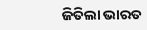ଜିତିଲା ଭାରତ